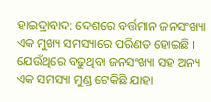ହାଇଦ୍ରାବାଦ: ଦେଶରେ ବର୍ତ୍ତମାନ ଜନସଂଖ୍ୟା ଏକ ମୁଖ୍ୟ ସମସ୍ୟାରେ ପରିଣତ ହୋଇଛି । ଯେଉଁଥିରେ ବଢୁଥିବା ଜନସଂଖ୍ୟା ସହ ଅନ୍ୟ ଏକ ସମସ୍ୟା ମୁଣ୍ଡ ଟେକିଛି ଯାହା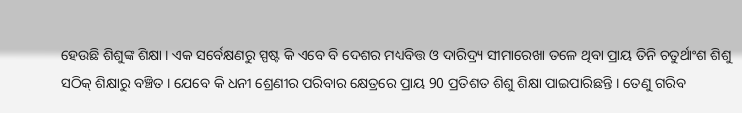ହେଉଛି ଶିଶୁଙ୍କ ଶିକ୍ଷା । ଏକ ସର୍ବେକ୍ଷଣରୁ ସ୍ପଷ୍ଟ କି ଏବେ ବି ଦେଶର ମଧ୍ୟବିତ୍ତ ଓ ଦାରିଦ୍ର୍ୟ ସୀମାରେଖା ତଳେ ଥିବା ପ୍ରାୟ ତିନି ଚତୁର୍ଥାଂଶ ଶିଶୁ ସଠିକ୍ ଶିକ୍ଷାରୁ ବଞ୍ଚିତ । ଯେବେ କି ଧନୀ ଶ୍ରେଣୀର ପରିବାର କ୍ଷେତ୍ରରେ ପ୍ରାୟ 90 ପ୍ରତିଶତ ଶିଶୁ ଶିକ୍ଷା ପାଇପାରିଛନ୍ତି । ତେଣୁ ଗରିବ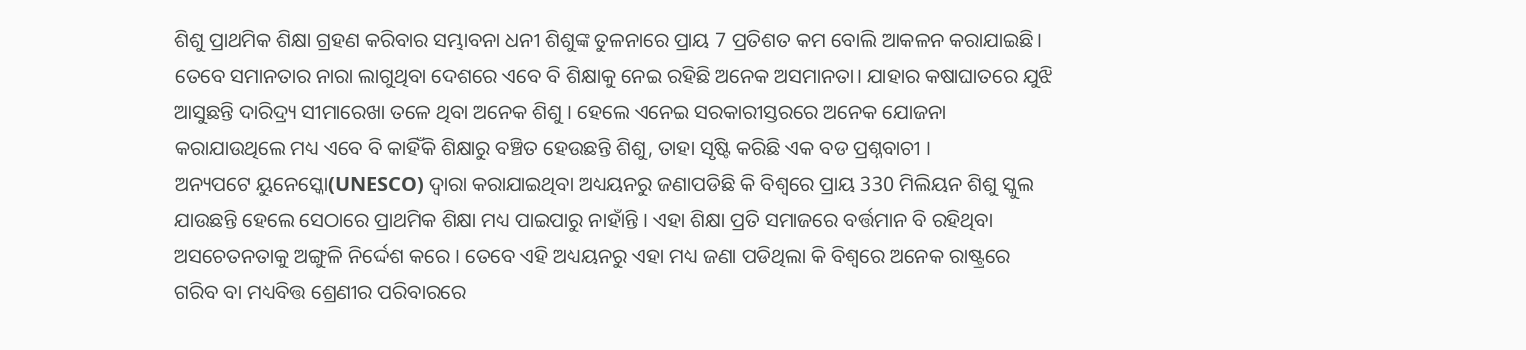ଶିଶୁ ପ୍ରାଥମିକ ଶିକ୍ଷା ଗ୍ରହଣ କରିବାର ସମ୍ଭାବନା ଧନୀ ଶିଶୁଙ୍କ ତୁଳନାରେ ପ୍ରାୟ 7 ପ୍ରତିଶତ କମ ବୋଲି ଆକଳନ କରାଯାଇଛି।
ତେବେ ସମାନତାର ନାରା ଲାଗୁଥିବା ଦେଶରେ ଏବେ ବି ଶିକ୍ଷାକୁ ନେଇ ରହିଛି ଅନେକ ଅସମାନତା। ଯାହାର କଷାଘାତରେ ଯୁଝି ଆସୁଛନ୍ତି ଦାରିଦ୍ର୍ୟ ସୀମାରେଖା ତଳେ ଥିବା ଅନେକ ଶିଶୁ । ହେଲେ ଏନେଇ ସରକାରୀସ୍ତରରେ ଅନେକ ଯୋଜନା କରାଯାଉଥିଲେ ମଧ୍ୟ ଏବେ ବି କାହିଁକି ଶିକ୍ଷାରୁ ବଞ୍ଚିତ ହେଉଛନ୍ତି ଶିଶୁ, ତାହା ସୃଷ୍ଟି କରିଛି ଏକ ବଡ ପ୍ରଶ୍ନବାଚୀ ।
ଅନ୍ୟପଟେ ୟୁନେସ୍କୋ(UNESCO) ଦ୍ବାରା କରାଯାଇଥିବା ଅଧ୍ୟୟନରୁ ଜଣାପଡିଛି କି ବିଶ୍ବରେ ପ୍ରାୟ 330 ମିଲିୟନ ଶିଶୁ ସ୍କୁଲ ଯାଉଛନ୍ତି ହେଲେ ସେଠାରେ ପ୍ରାଥମିକ ଶିକ୍ଷା ମଧ୍ୟ ପାଇପାରୁ ନାହାଁନ୍ତି । ଏହା ଶିକ୍ଷା ପ୍ରତି ସମାଜରେ ବର୍ତ୍ତମାନ ବି ରହିଥିବା ଅସଚେତନତାକୁ ଅଙ୍ଗୁଳି ନିର୍ଦ୍ଦେଶ କରେ । ତେବେ ଏହି ଅଧ୍ୟୟନରୁ ଏହା ମଧ୍ୟ ଜଣା ପଡିଥିଲା କି ବିଶ୍ବରେ ଅନେକ ରାଷ୍ଟ୍ରରେ ଗରିବ ବା ମଧ୍ୟବିତ୍ତ ଶ୍ରେଣୀର ପରିବାରରେ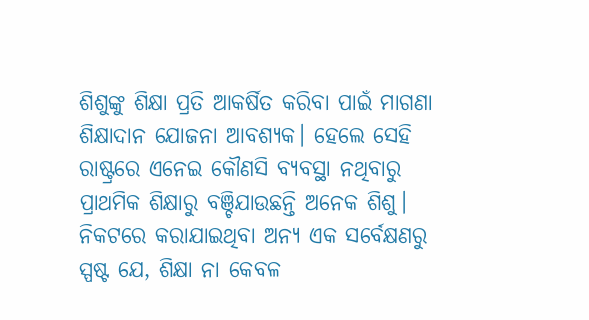ଶିଶୁଙ୍କୁ ଶିକ୍ଷା ପ୍ରତି ଆକର୍ଷିତ କରିବା ପାଇଁ ମାଗଣା ଶିକ୍ଷାଦାନ ଯୋଜନା ଆବଶ୍ୟକ। ହେଲେ ସେହି ରାଷ୍ଟ୍ରରେ ଏନେଇ କୌଣସି ବ୍ୟବସ୍ଥା ନଥିବାରୁ ପ୍ରାଥମିକ ଶିକ୍ଷାରୁ ବଞ୍ଚିଯାଉଛନ୍ତି ଅନେକ ଶିଶୁ।
ନିକଟରେ କରାଯାଇଥିବା ଅନ୍ୟ ଏକ ସର୍ବେକ୍ଷଣରୁ ସ୍ପଷ୍ଟ ଯେ, ଶିକ୍ଷା ନା କେବଳ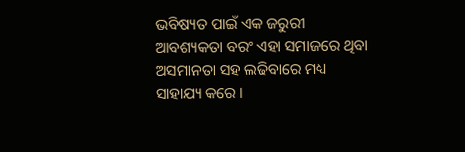ଭବିଷ୍ୟତ ପାଇଁ ଏକ ଜରୁରୀ ଆବଶ୍ୟକତା ବରଂ ଏହା ସମାଜରେ ଥିବା ଅସମାନତା ସହ ଲଢିବାରେ ମଧ୍ୟ ସାହାଯ୍ୟ କରେ ।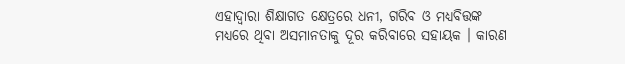ଏହାଦ୍ବାରା ଶିକ୍ଷାଗତ କ୍ଷେତ୍ରରେ ଧନୀ, ଗରିବ ଓ ମଧ୍ୟବିତ୍ତଙ୍କ ମଧ୍ୟରେ ଥିବା ଅସମାନତାକୁ ଦୂର କରିବାରେ ସହାୟକ । କାରଣ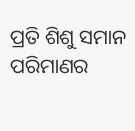ପ୍ରତି ଶିଶୁ ସମାନ ପରିମାଣର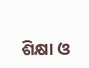ଶିକ୍ଷା ଓ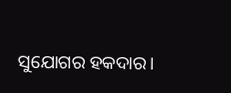ସୁଯୋଗର ହକଦାର।